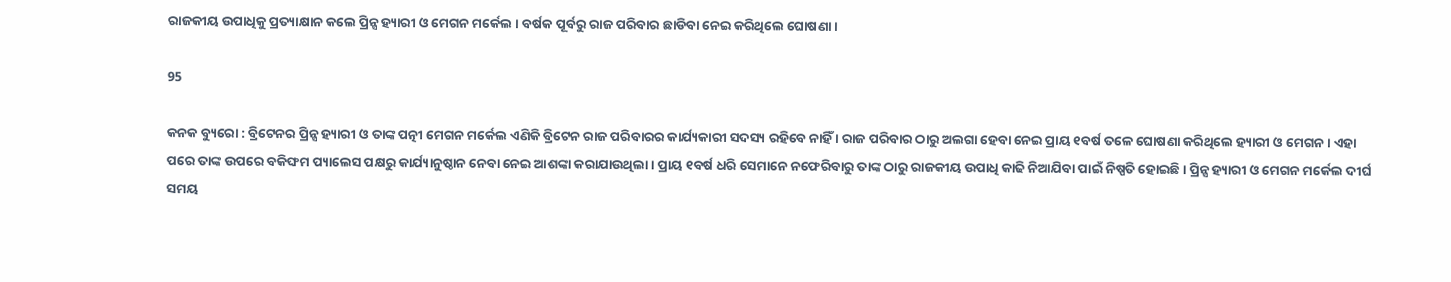ରାଜକୀୟ ଉପାଧିକୁ ପ୍ରତ୍ୟାକ୍ଷାନ କଲେ ପ୍ରିନ୍ସ ହ୍ୟାରୀ ଓ ମେଗନ ମର୍କେଲ । ବର୍ଷକ ପୂର୍ବରୁ ରାଜ ପରିବାର ଛାଡିବା ନେଇ କରିଥିଲେ ଘୋଷଣା ।

95

କନକ ବ୍ୟୁରୋ : ବ୍ରିଟେନର ପ୍ରିନ୍ସ ହ୍ୟାରୀ ଓ ତାଙ୍କ ପତ୍ନୀ ମେଗନ ମର୍କେଲ ଏଣିକି ବ୍ରିଟେନ ରାଜ ପରିବାରର କାର୍ଯ୍ୟକାରୀ ସଦସ୍ୟ ରହିବେ ନାହିଁ । ରାଜ ପରିବାର ଠାରୁ ଅଲଗା ହେବା ନେଇ ପ୍ରାୟ ୧ବର୍ଷ ତଳେ ଘୋଷଣା କରିଥିଲେ ହ୍ୟାରୀ ଓ ମେଗନ । ଏହା ପରେ ତାଙ୍କ ଉପରେ ବକିଙ୍ଘମ ପ୍ୟାଲେସ ପକ୍ଷରୁ କାର୍ଯ୍ୟାନୁଷ୍ଠାନ ନେବା ନେଇ ଆଶଙ୍କା କରାଯାଉଥିଲା । ପ୍ରାୟ ୧ବର୍ଷ ଧରି ସେମାନେ ନଫେରିବାରୁ ତାଙ୍କ ଠାରୁ ରାଜକୀୟ ଉପାଧି କାଢି ନିଆଯିବା ପାଇଁ ନିଷ୍ପତି ହୋଇଛି । ପ୍ରିନ୍ସ ହ୍ୟାରୀ ଓ ମେଗନ ମର୍କେଲ ଦୀର୍ଘ ସମୟ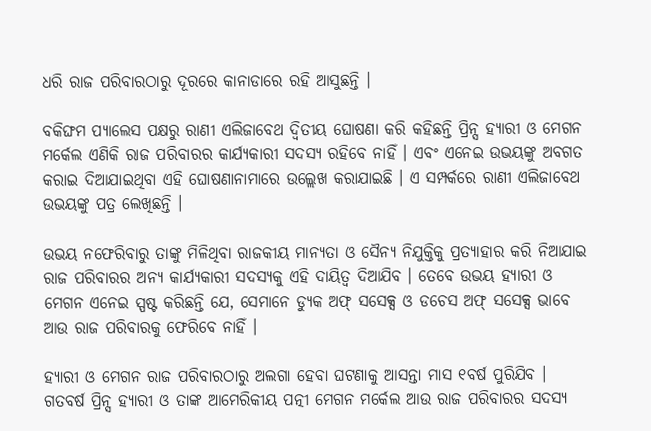ଧରି ରାଜ ପରିବାରଠାରୁ ଦୂରରେ କାନାଡାରେ ରହି ଆସୁଛନ୍ତି ।

ବକିଙ୍ଘମ ପ୍ୟାଲେସ ପକ୍ଷରୁ ରାଣୀ ଏଲିଜାବେଥ ଦ୍ୱିତୀୟ ଘୋଷଣା କରି କହିଛନ୍ତି ପ୍ରିନ୍ସ ହ୍ୟାରୀ ଓ ମେଗନ ମର୍କେଲ ଏଣିକି ରାଜ ପରିବାରର କାର୍ଯ୍ୟକାରୀ ସଦସ୍ୟ ରହିବେ ନାହିଁ । ଏବଂ ଏନେଇ ଉଭୟଙ୍କୁ ଅବଗତ କରାଇ ଦିଆଯାଇଥିବା ଏହି ଘୋଷଣାନାମାରେ ଉଲ୍ଲେଖ କରାଯାଇଛି । ଏ ସମ୍ପର୍କରେ ରାଣୀ ଏଲିଜାବେଥ ଉଭୟଙ୍କୁ ପତ୍ର ଲେଖିଛନ୍ତି ।

ଉଭୟ ନଫେରିବାରୁ ତାଙ୍କୁ ମିଳିଥିବା ରାଜକୀୟ ମାନ୍ୟତା ଓ ସୈନ୍ୟ ନିଯୁକ୍ତିକୁ ପ୍ରତ୍ୟାହାର କରି ନିଆଯାଇ ରାଜ ପରିବାରର ଅନ୍ୟ କାର୍ଯ୍ୟକାରୀ ସଦସ୍ୟକୁ ଏହି ଦାୟିତ୍ୱ ଦିଆଯିବ । ତେବେ ଉଭୟ ହ୍ୟାରୀ ଓ ମେଗନ ଏନେଇ ସ୍ପଷ୍ଟ କରିଛନ୍ତି ଯେ, ସେମାନେ ଡ୍ୟୁକ ଅଫ୍ ସସେକ୍ସ ଓ ଡଚେସ ଅଫ୍ ସସେକ୍ସ ଭାବେ ଆଉ ରାଜ ପରିବାରକୁ ଫେରିବେ ନାହିଁ ।

ହ୍ୟାରୀ ଓ ମେଗନ ରାଜ ପରିବାରଠାରୁ ଅଲଗା ହେବା ଘଟଣାକୁ ଆସନ୍ତା ମାସ ୧ବର୍ଷ ପୁରିଯିବ । ଗତବର୍ଷ ପ୍ରିନ୍ସ ହ୍ୟାରୀ ଓ ତାଙ୍କ ଆମେରିକୀୟ ପତ୍ନୀ ମେଗନ ମର୍କେଲ ଆଉ ରାଜ ପରିବାରର ସଦସ୍ୟ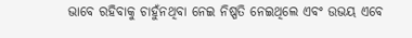ଭାବେ ରହିବାକୁ ଚାହୁଁନଥିବା ନେଇ ନିଷ୍ପତି ନେଇଥିଲେ ଏବଂ ଉଭୟ ଏବେ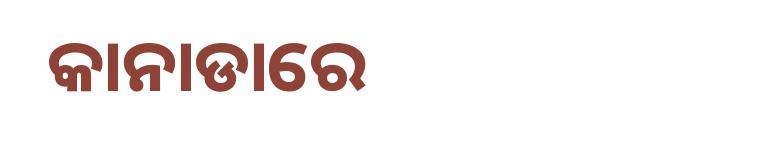କାନାଡାରେ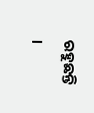ରହୁଛନ୍ତି ।